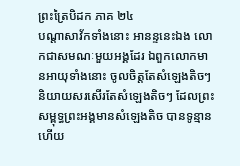ព្រះត្រៃបិដក ភាគ ២៤
បណ្តាសាវ័កទាំងនោះ អានន្ទនេះឯង លោកជាសមណៈមួយអង្គដែរ ឯពួកលោកមានអាយុទាំងនោះ ចូលចិត្តតែសំឡេងតិចៗ និយាយសរសើរតែសំឡេងតិចៗ ដែលព្រះសម្ពុទ្ធព្រះអង្គមានសំឡេងតិច បានទូន្មានហើយ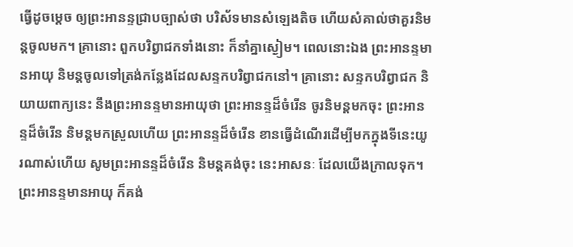ធ្វើដូចម្តេច ឲ្យព្រះអានន្ទជ្រាបច្បាស់ថា បរិស័ទមានសំឡេងតិច ហើយសំគាល់ថាគួរនិមន្តចូលមក។ គ្រានោះ ពួកបរិព្វាជកទាំងនោះ ក៏នាំគ្នាស្ងៀម។ ពេលនោះឯង ព្រះអានន្ទមានអាយុ និមន្តចូលទៅត្រង់កន្លែងដែលសន្ទកបរិព្វាជកនៅ។ គ្រានោះ សន្ទកបរិព្វាជក និយាយពាក្យនេះ នឹងព្រះអានន្ទមានអាយុថា ព្រះអានន្ទដ៏ចំរើន ចូរនិមន្តមកចុះ ព្រះអានន្ទដ៏ចំរើន និមន្តមកស្រួលហើយ ព្រះអានន្ទដ៏ចំរើន ខានធ្វើដំណើរដើម្បីមកក្នុងទីនេះយូរណាស់ហើយ សូមព្រះអានន្ទដ៏ចំរើន និមន្តគង់ចុះ នេះអាសនៈ ដែលយើងក្រាលទុក។ ព្រះអានន្ទមានអាយុ ក៏គង់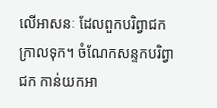លើអាសនៈ ដែលពួកបរិព្វាជកក្រាលទុក។ ចំណែកសន្ទកបរិព្វាជក កាន់យកអា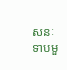សនៈទាបមួ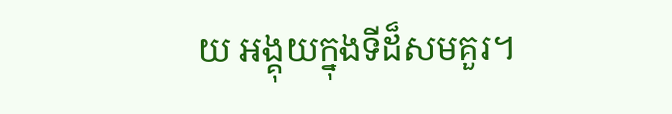យ អង្គុយក្នុងទីដ៏សមគួរ។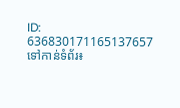ID: 636830171165137657
ទៅកាន់ទំព័រ៖